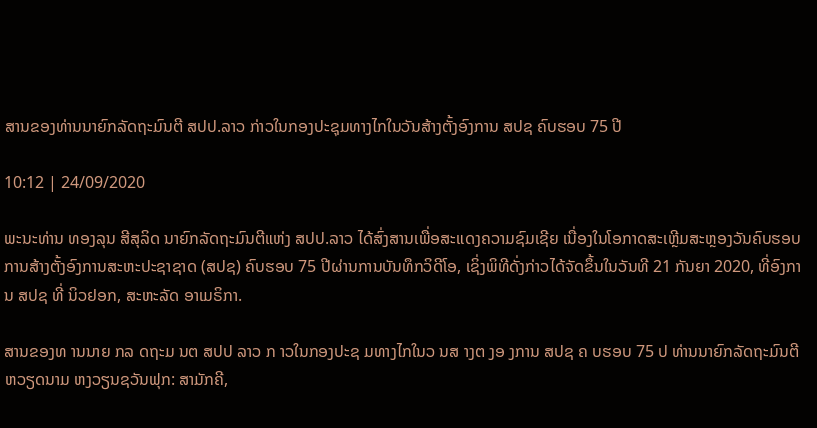ສານຂອງທ່ານນາຍົກລັດຖະມົນຕີ ສປປ.ລາວ ກ່າວໃນກອງປະຊຸມທາງໄກໃນວັນສ້າງຕັ້ງອົງການ ສປຊ ຄົບຮອບ 75 ປີ

10:12 | 24/09/2020

ພະນະທ່ານ ທອງລຸນ ສີສຸລິດ ນາຍົກລັດຖະມົນຕີແຫ່ງ ສປປ.ລາວ ໄດ້ສົ່ງສານເພື່ອສະແດງຄວາມຊົມເຊີຍ ເນື່ອງໃນໂອກາດສະເຫຼີມສະຫຼອງວັນຄົບຮອບ ການສ້າງຕັ້ງອົງການສະຫະປະຊາຊາດ (ສປຊ) ຄົບຮອບ 75 ປີຜ່ານການບັນທຶກວິດີໂອ, ເຊິ່ງພິທີດັ່ງກ່າວໄດ້ຈັດຂຶ້ນໃນວັນທີ 21 ກັນຍາ 2020, ທີ່ອົງການ ສປຊ ທີ່ ນິວຢອກ, ສະຫະລັດ ອາເມຣິກາ.

ສານຂອງທ ານນາຍ ກລ ດຖະມ ນຕ ສປປ ລາວ ກ າວໃນກອງປະຊ ມທາງໄກໃນວ ນສ າງຕ ງອ ງການ ສປຊ ຄ ບຮອບ 75 ປ ທ່ານນາຍົກລັດຖະມົນຕີ ຫວຽດນາມ ຫງວຽນຊວັນຟຸກ: ສາມັກຄີ,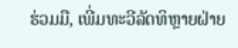ຮ່ວມມື, ເພີ່ມທະວີລັດທິຫຼາຍຝ່າຍ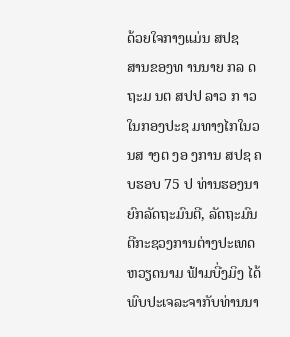ດ້ວຍໃຈກາງແມ່ນ ສປຊ
ສານຂອງທ ານນາຍ ກລ ດຖະມ ນຕ ສປປ ລາວ ກ າວໃນກອງປະຊ ມທາງໄກໃນວ ນສ າງຕ ງອ ງການ ສປຊ ຄ ບຮອບ 75 ປ ທ່ານຮອງນາຍົກລັດຖະມົນຕີ, ລັດຖະມົນຕີກະຊວງການຕ່າງປະເທດ ຫວຽດນາມ ຟ້າມບີ່ງມິງ ໄດ້ພົບປະເຈລະຈາກັບທ່ານນາ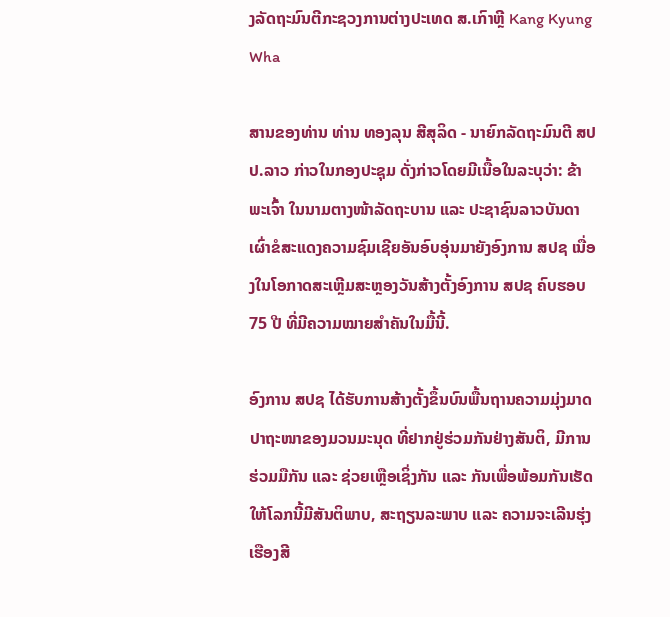ງລັດຖະມົນຕີກະຊວງການຕ່າງປະເທດ ສ.ເກົາຫຼີ Kang Kyung Wha

ສານຂອງທ່ານ ທ່ານ ທອງລຸນ ສີສຸລິດ - ນາຍົກລັດຖະມົນຕີ ສປປ.ລາວ ກ່າວໃນກອງປະຊຸມ ດັ່ງກ່າວໂດຍມີເນື້ອໃນລະບຸວ່າ: ຂ້າພະເຈົ້າ ໃນນາມຕາງໜ້າລັດຖະບານ ແລະ ປະຊາຊົນລາວບັນດາເຜົ່າຂໍສະແດງຄວາມຊົມເຊີຍອັນອົບອຸ່ນມາຍັງອົງການ ສປຊ ເນື່ອງໃນໂອກາດສະເຫຼີມສະຫຼອງວັນສ້າງຕັ້ງອົງການ ສປຊ ຄົບຮອບ 75 ປີ ທີ່ມີຄວາມໝາຍສຳຄັນໃນມື້ນີ້.

ອົງການ ສປຊ ໄດ້ຮັບການສ້າງຕັ້ງຂຶ້ນບົນພື້ນຖານຄວາມມຸ່ງມາດປາຖະໜາຂອງມວນມະນຸດ ທີ່ຢາກຢູ່ຮ່ວມກັນຢ່າງສັນຕິ, ມີການຮ່ວມມືກັນ ແລະ ຊ່ວຍເຫຼືອເຊິ່ງກັນ ແລະ ກັນເພື່ອພ້ອມກັນເຮັດໃຫ້ໂລກນີ້ມີສັນຕິພາບ, ສະຖຽນລະພາບ ແລະ ຄວາມຈະເລີນຮຸ່ງເຮືອງສີ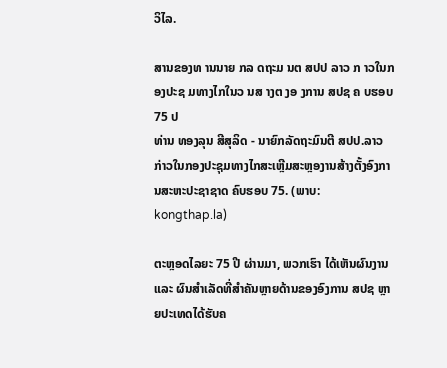ວິໄລ.

ສານຂອງທ ານນາຍ ກລ ດຖະມ ນຕ ສປປ ລາວ ກ າວໃນກອງປະຊ ມທາງໄກໃນວ ນສ າງຕ ງອ ງການ ສປຊ ຄ ບຮອບ 75 ປ
ທ່ານ ທອງລຸນ ສີສຸລິດ - ນາຍົກລັດຖະມົນຕີ ສປປ.ລາວ ກ່າວໃນກອງປະຊຸມທາງໄກສະເຫຼີມສະຫຼອງານສ້າງຕັ້ງອົງການສະຫະປະຊາຊາດ ຄົບຮອບ 75. (ພາບ: kongthap.la)

ຕະຫຼອດໄລຍະ 75 ປີ ຜ່ານມາ, ພວກເຮົາ ໄດ້ເຫັນຜົນງານ ແລະ ຜົນສຳເລັດທີ່ສຳຄັນຫຼາຍດ້ານຂອງອົງການ ສປຊ ຫຼາຍປະເທດໄດ້ຮັບຄ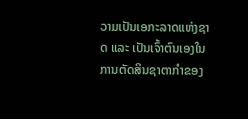ວາມເປັນເອກະລາດແຫ່ງຊາດ ແລະ ເປັນເຈົ້າຕົນເອງໃນການຕັດສິນຊາຕາກຳຂອງ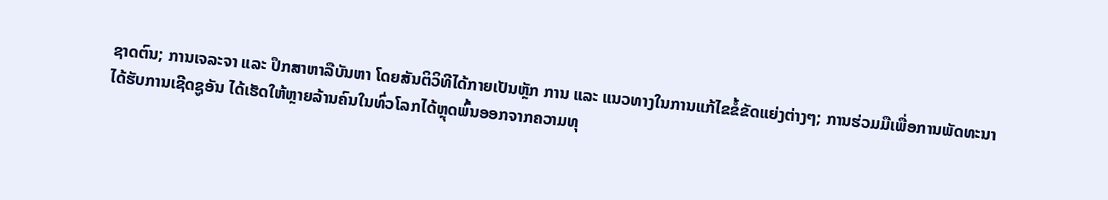ຊາດຕົນ; ການເຈລະຈາ ແລະ ປຶກສາຫາລືບັນຫາ ໂດຍສັນຕິວິທີໄດ້ກາຍເປັນຫຼັກ ການ ແລະ ແນວທາງໃນການແກ້ໄຂຂໍ້ຂັດແຍ່ງຕ່າງໆ; ການຮ່ວມມືເພື່ອການພັດທະນາໄດ້ຮັບການເຊີດຊູອັນ ໄດ້ເຮັດໃຫ້ຫຼາຍລ້ານຄົນໃນທົ່ວໂລກໄດ້ຫຼຸດພົ້ນອອກຈາກຄວາມທຸ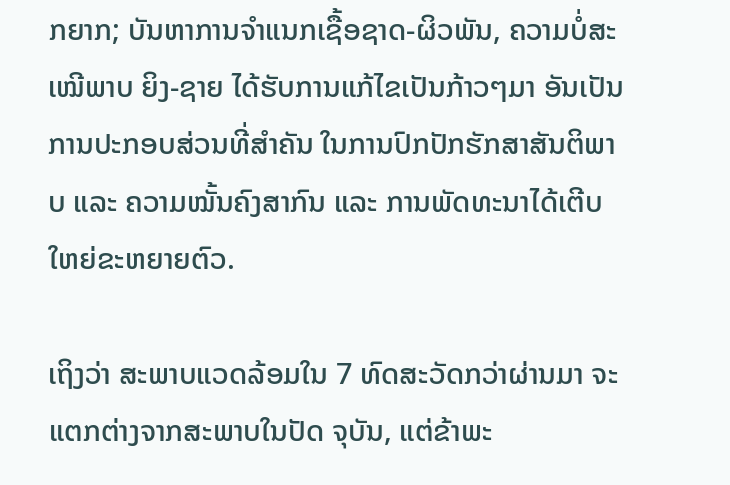ກຍາກ; ບັນຫາການຈຳແນກເຊື້ອຊາດ-ຜິວພັນ, ຄວາມບໍ່ສະເໝີພາບ ຍິງ-ຊາຍ ໄດ້ຮັບການແກ້ໄຂເປັນກ້າວໆມາ ອັນເປັນການປະກອບສ່ວນທີ່ສຳຄັນ ໃນການປົກປັກຮັກສາສັນຕິພາບ ແລະ ຄວາມໝັ້ນຄົງສາກົນ ແລະ ການພັດທະນາໄດ້ເຕີບໃຫຍ່ຂະຫຍາຍຕົວ.

ເຖິງວ່າ ສະພາບແວດລ້ອມໃນ 7 ທົດສະວັດກວ່າຜ່ານມາ ຈະແຕກຕ່າງຈາກສະພາບໃນປັດ ຈຸບັນ, ແຕ່ຂ້າພະ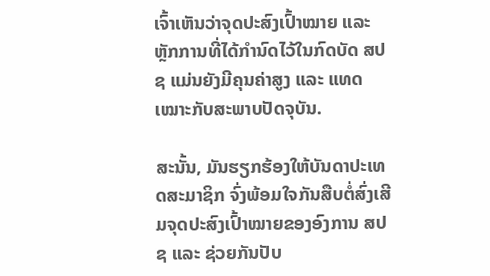ເຈົ້າເຫັນວ່າຈຸດປະສົງເປົ້າໝາຍ ແລະ ຫຼັກການທີ່ໄດ້ກຳນົດໄວ້ໃນກົດບັດ ສປຊ ແມ່ນຍັງມີຄຸນຄ່າສູງ ແລະ ແທດເໝາະກັບສະພາບປັດຈຸບັນ.

ສະນັ້ນ, ມັນຮຽກຮ້ອງໃຫ້ບັນດາປະເທດສະມາຊິກ ຈົ່ງພ້ອມໃຈກັນສືບຕໍ່ສົ່ງເສີມຈຸດປະສົງເປົ້າໝາຍຂອງອົງການ ສປຊ ແລະ ຊ່ວຍກັນປັບ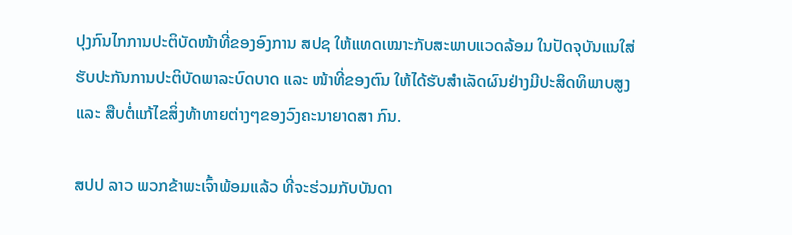ປຸງກົນໄກການປະຕິບັດໜ້າທີ່ຂອງອົງການ ສປຊ ໃຫ້ແທດເໝາະກັບສະພາບແວດລ້ອມ ໃນປັດຈຸບັນແນໃສ່ຮັບປະກັນການປະຕິບັດພາລະບົດບາດ ແລະ ໜ້າທີ່ຂອງຕົນ ໃຫ້ໄດ້ຮັບສຳເລັດຜົນຢ່າງມີປະສິດທິພາບສູງ ແລະ ສືບຕໍ່ແກ້ໄຂສິ່ງທ້າທາຍຕ່າງໆຂອງວົງຄະນາຍາດສາ ກົນ.

ສປປ ລາວ ພວກຂ້າພະເຈົ້າພ້ອມແລ້ວ ທີ່ຈະຮ່ວມກັບບັນດາ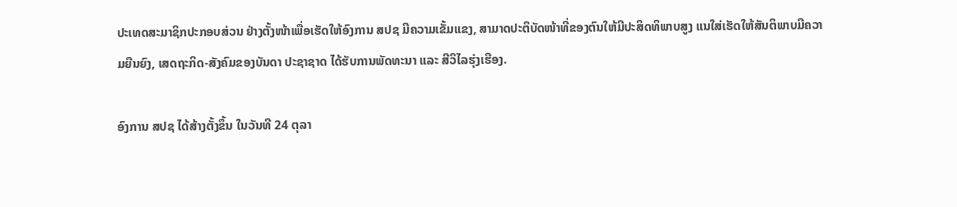ປະເທດສະມາຊິກປະກອບສ່ວນ ຢ່າງຕັ້ງໜ້າເພື່ອເຮັດໃຫ້ອົງການ ສປຊ ມີຄວາມເຂັ້ມແຂງ, ສາມາດປະຕິບັດໜ້າທີ່ຂອງຕົນໃຫ້ມີປະສິດທິພາບສູງ ແນໃສ່ເຮັດໃຫ້ສັນຕິພາບມີຄວາມຍືນຍົງ, ເສດຖະກິດ-ສັງຄົມຂອງບັນດາ ປະຊາຊາດ ໄດ້ຮັບການພັດທະນາ ແລະ ສີວິໄລຮຸ່ງເຮືອງ.

ອົງການ ສປຊ ໄດ້ສ້າງຕັ້ງຂຶ້ນ ໃນວັນທີ 24 ຕຸລາ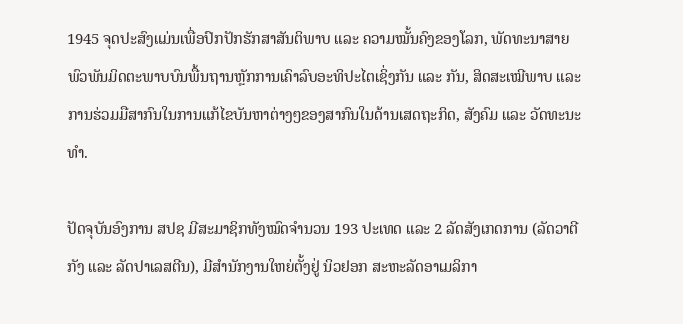1945 ຈຸດປະສົງແມ່ນເພື່ອປົກປັກຮັກສາສັນຕິພາບ ແລະ ຄວາມໝັ້ນຄົງຂອງໂລກ, ພັດທະນາສາຍພົວພັນມິດຕະພາບບົນພື້ນຖານຫຼັກການເຄົາລົບອະທິປະໄຕເຊິ່ງກັນ ແລະ ກັນ, ສິດສະເໝີພາບ ແລະ ການຮ່ວມມືສາກົນໃນການແກ້ໄຂບັນຫາຕ່າງໆຂອງສາກົນໃນດ້ານເສດຖະກິດ, ສັງຄົມ ແລະ ວັດທະນະທຳ.

ປັດຈຸບັນອົງການ ສປຊ ມີສະມາຊິກທັງໝົດຈຳນວນ 193 ປະເທດ ແລະ 2 ລັດສັງເກດການ (ລັດວາຕີກັງ ແລະ ລັດປາເລສຕີນ), ມີສຳນັກງານໃຫຍ່ຕັ້ງຢູ່ ນິວຢອກ ສະຫະລັດອາເມລິກາ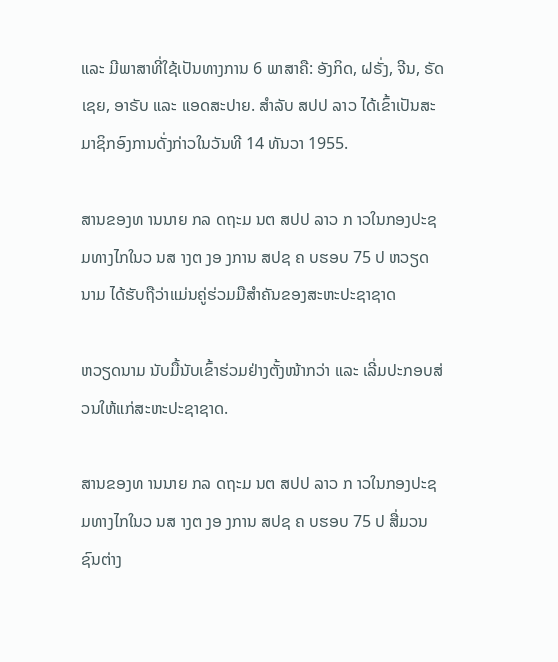ແລະ ມີພາສາທີ່ໃຊ້ເປັນທາງການ 6 ພາສາຄື: ອັງກິດ, ຝຣັ່ງ, ຈີນ, ຣັດເຊຍ, ອາຣັບ ແລະ ແອດສະປາຍ. ສຳລັບ ສປປ ລາວ ໄດ້ເຂົ້າເປັນສະມາຊິກອົງການດັ່ງກ່າວໃນວັນທີ 14 ທັນວາ 1955.

ສານຂອງທ ານນາຍ ກລ ດຖະມ ນຕ ສປປ ລາວ ກ າວໃນກອງປະຊ ມທາງໄກໃນວ ນສ າງຕ ງອ ງການ ສປຊ ຄ ບຮອບ 75 ປ ຫວຽດນາມ ໄດ້ຮັບຖືວ່າແມ່ນຄູ່ຮ່ວມມືສຳຄັນຂອງສະຫະປະຊາຊາດ

ຫວຽດນາມ ນັບມື້ນັບເຂົ້າຮ່ວມຢ່າງຕັ້ງໜ້າກວ່າ ແລະ ເລີ່ມປະກອບສ່ວນໃຫ້ແກ່ສະຫະປະຊາຊາດ.

ສານຂອງທ ານນາຍ ກລ ດຖະມ ນຕ ສປປ ລາວ ກ າວໃນກອງປະຊ ມທາງໄກໃນວ ນສ າງຕ ງອ ງການ ສປຊ ຄ ບຮອບ 75 ປ ສື່ມວນຊົນຕ່າງ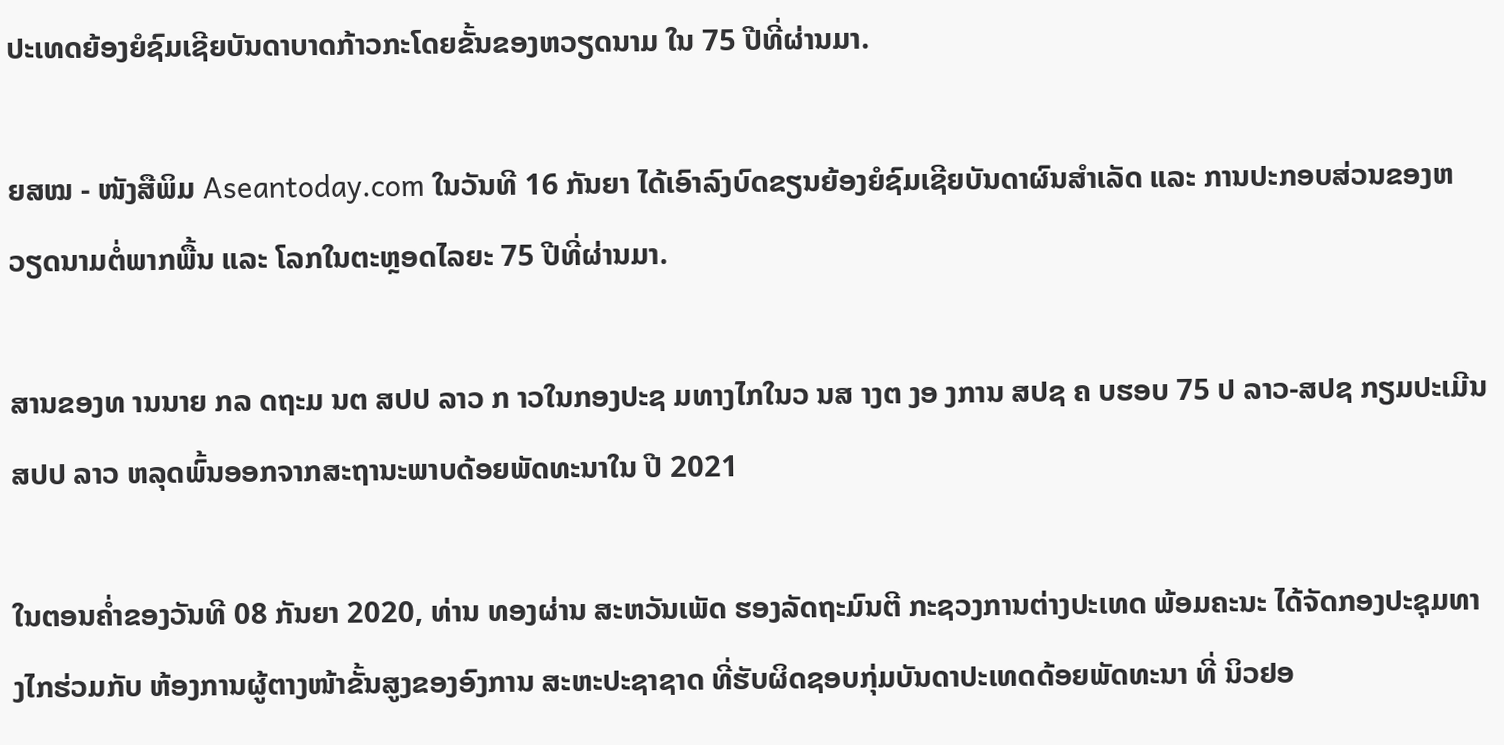ປະເທດຍ້ອງຍໍຊົມເຊີຍບັນດາບາດກ້າວກະໂດຍຂັ້ນຂອງຫວຽດນາມ ໃນ 75 ປີທີ່ຜ່ານມາ.

ຍສໝ - ໜັງສືພິມ Aseantoday.com ໃນວັນທີ 16 ກັນຍາ ໄດ້ເອົາລົງບົດຂຽນຍ້ອງຍໍຊົມເຊີຍບັນດາຜົນສຳເລັດ ແລະ ການປະກອບສ່ວນຂອງຫວຽດນາມຕໍ່ພາກພື້ນ ແລະ ໂລກໃນຕະຫຼອດໄລຍະ 75 ປີທີ່ຜ່ານມາ.

ສານຂອງທ ານນາຍ ກລ ດຖະມ ນຕ ສປປ ລາວ ກ າວໃນກອງປະຊ ມທາງໄກໃນວ ນສ າງຕ ງອ ງການ ສປຊ ຄ ບຮອບ 75 ປ ລາວ-ສປຊ ກຽມປະເມີນ ສປປ ລາວ ຫລຸດພົ້ນອອກຈາກສະຖານະພາບດ້ອຍພັດທະນາໃນ ປີ 2021

ໃນຕອນຄ່ຳຂອງວັນທີ 08 ກັນຍາ 2020, ທ່ານ ທອງຜ່ານ ສະຫວັນເພັດ ຮອງລັດຖະມົນຕີ ກະຊວງການຕ່າງປະເທດ ພ້ອມຄະນະ ໄດ້ຈັດກອງປະຊຸມທາງໄກຮ່ວມກັບ ຫ້ອງການຜູ້ຕາງໜ້າຂັ້ນສູງຂອງອົງການ ສະຫະປະຊາຊາດ ທີ່ຮັບຜິດຊອບກຸ່ມບັນດາປະເທດດ້ອຍພັດທະນາ ທີ່ ນິວຢອ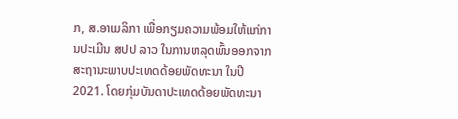ກ, ສ.ອາເມລິກາ ເພື່ອກຽມຄວາມພ້ອມໃຫ້ແກ່ການປະເມີນ ສປປ ລາວ ໃນການຫລຸດພົ້ນອອກຈາກສະຖານະພາບປະເທດດ້ອຍພັດທະນາ ໃນປີ 2021. ໂດຍກຸ່ມບັນດາປະເທດດ້ອຍພັດທະນາ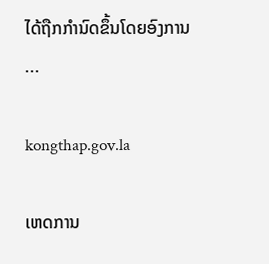ໄດ້ຖືກກໍານົດຂຶ້ນໂດຍອົງການ ...

kongthap.gov.la

ເຫດການ